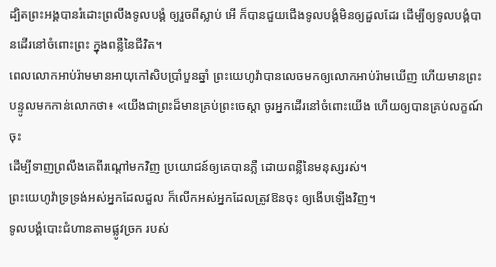ដ្បិតព្រះអង្គបានរំដោះព្រលឹងទូលបង្គំ ឲ្យរួចពីស្លាប់ អើ ក៏បានជួយជើងទូលបង្គំមិនឲ្យដួលដែរ ដើម្បីឲ្យទូលបង្គំបានដើរនៅចំពោះព្រះ ក្នុងពន្លឺនៃជីវិត។
ពេលលោកអាប់រ៉ាមមានអាយុកៅសិបប្រាំបួនឆ្នាំ ព្រះយេហូវ៉ាបានលេចមកឲ្យលោកអាប់រ៉ាមឃើញ ហើយមានព្រះបន្ទូលមកកាន់លោកថា៖ «យើងជាព្រះដ៏មានគ្រប់ព្រះចេស្តា ចូរអ្នកដើរនៅចំពោះយើង ហើយឲ្យបានគ្រប់លក្ខណ៍ចុះ
ដើម្បីទាញព្រលឹងគេពីរណ្តៅមកវិញ ប្រយោជន៍ឲ្យគេបានភ្លឺ ដោយពន្លឺនៃមនុស្សរស់។
ព្រះយេហូវ៉ាទ្រទ្រង់អស់អ្នកដែលដួល ក៏លើកអស់អ្នកដែលត្រូវឱនចុះ ឲ្យងើបឡើងវិញ។
ទូលបង្គំបោះជំហានតាមផ្លូវច្រក របស់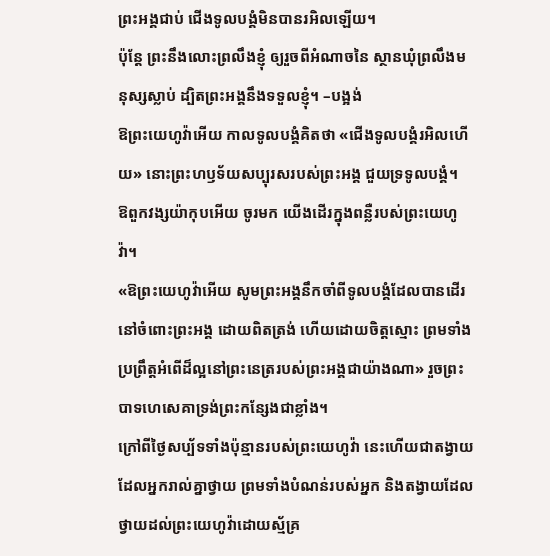ព្រះអង្គជាប់ ជើងទូលបង្គំមិនបានរអិលឡើយ។
ប៉ុន្តែ ព្រះនឹងលោះព្រលឹងខ្ញុំ ឲ្យរួចពីអំណាចនៃ ស្ថានឃុំព្រលឹងមនុស្សស្លាប់ ដ្បិតព្រះអង្គនឹងទទួលខ្ញុំ។ –បង្អង់
ឱព្រះយេហូវ៉ាអើយ កាលទូលបង្គំគិតថា «ជើងទូលបង្គំរអិលហើយ» នោះព្រះហឫទ័យសប្បុរសរបស់ព្រះអង្គ ជួយទ្រទូលបង្គំ។
ឱពួកវង្សយ៉ាកុបអើយ ចូរមក យើងដើរក្នុងពន្លឺរបស់ព្រះយេហូវ៉ា។
«ឱព្រះយេហូវ៉ាអើយ សូមព្រះអង្គនឹកចាំពីទូលបង្គំដែលបានដើរនៅចំពោះព្រះអង្គ ដោយពិតត្រង់ ហើយដោយចិត្តស្មោះ ព្រមទាំងប្រព្រឹត្តអំពើដ៏ល្អនៅព្រះនេត្ររបស់ព្រះអង្គជាយ៉ាងណា» រួចព្រះបាទហេសេគាទ្រង់ព្រះកន្សែងជាខ្លាំង។
ក្រៅពីថ្ងៃសប្ប័ទទាំងប៉ុន្មានរបស់ព្រះយេហូវ៉ា នេះហើយជាតង្វាយដែលអ្នករាល់គ្នាថ្វាយ ព្រមទាំងបំណន់របស់អ្នក និងតង្វាយដែលថ្វាយដល់ព្រះយេហូវ៉ាដោយស្ម័គ្រ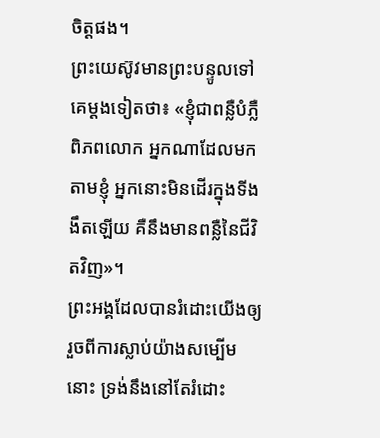ចិត្តផង។
ព្រះយេស៊ូវមានព្រះបន្ទូលទៅគេម្តងទៀតថា៖ «ខ្ញុំជាពន្លឺបំភ្លឺពិភពលោក អ្នកណាដែលមកតាមខ្ញុំ អ្នកនោះមិនដើរក្នុងទីងងឹតឡើយ គឺនឹងមានពន្លឺនៃជីវិតវិញ»។
ព្រះអង្គដែលបានរំដោះយើងឲ្យរួចពីការស្លាប់យ៉ាងសម្បើមនោះ ទ្រង់នឹងនៅតែរំដោះ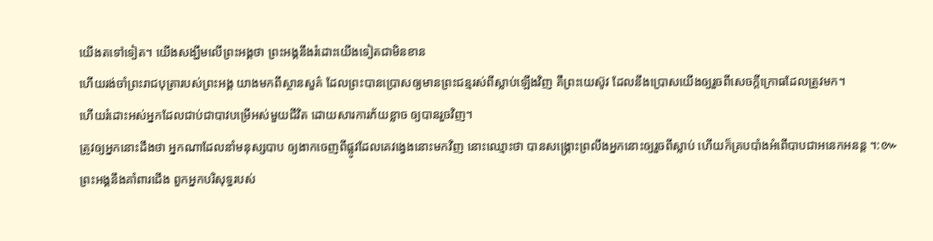យើងតទៅទៀត។ យើងសង្ឃឹមលើព្រះអង្គថា ព្រះអង្គនឹងរំដោះយើងទៀតជាមិនខាន
ហើយរង់ចាំព្រះរាជបុត្រារបស់ព្រះអង្គ យាងមកពីស្ថានសួគ៌ ដែលព្រះបានប្រោសឲ្យមានព្រះជន្មរស់ពីស្លាប់ឡើងវិញ គឺព្រះយេស៊ូវ ដែលនឹងប្រោសយើងឲ្យរួចពីសេចក្ដីក្រោធដែលត្រូវមក។
ហើយរំដោះអស់អ្នកដែលជាប់ជាបាវបម្រើអស់មួយជីវិត ដោយសារការភ័យខ្លាច ឲ្យបានរួចវិញ។
ត្រូវឲ្យអ្នកនោះដឹងថា អ្នកណាដែលនាំមនុស្សបាប ឲ្យងាកចេញពីផ្លូវដែលគេវង្វេងនោះមកវិញ នោះឈ្មោះថា បានសង្គ្រោះព្រលឹងអ្នកនោះឲ្យរួចពីស្លាប់ ហើយក៏គ្របបាំងអំពើបាបជាអនេកអនន្ត ។:៚
ព្រះអង្គនឹងគាំពារជើង ពួកអ្នកបរិសុទ្ធរបស់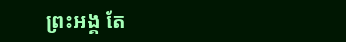ព្រះអង្គ តែ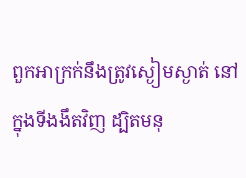ពួកអាក្រក់នឹងត្រូវស្ងៀមស្ងាត់ នៅក្នុងទីងងឹតវិញ ដ្បិតមនុ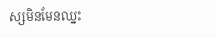ស្សមិនមែនឈ្នះ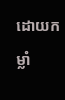ដោយកម្លាំ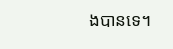ងបានទេ។